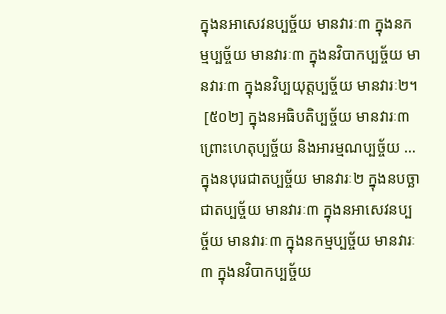ក្នុងនអាសេវនប្បច្ច័យ មានវារៈ៣ ក្នុងនកម្មប្បច្ច័យ មានវារៈ៣ ក្នុងនវិបាកប្បច្ច័យ មានវារៈ៣ ក្នុងនវិប្បយុត្តប្បច្ច័យ មានវារៈ២។
 [៥០២] ក្នុងនអធិបតិប្បច្ច័យ មានវារៈ៣ ព្រោះហេតុប្បច្ច័យ និងអារម្មណប្បច្ច័យ … ក្នុងនបុរេជាតប្បច្ច័យ មានវារៈ២ ក្នុងនបច្ឆាជាតប្បច្ច័យ មានវារៈ៣ ក្នុងនអាសេវនប្បច្ច័យ មានវារៈ៣ ក្នុងនកម្មប្បច្ច័យ មានវារៈ៣ ក្នុងនវិបាកប្បច្ច័យ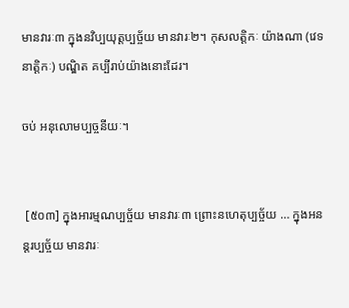មានវារៈ៣ ក្នុងនវិប្បយុត្តប្បច្ច័យ មានវារៈ២។ កុសលត្តិកៈ យ៉ាងណា (វេទនាត្តិកៈ) បណ្ឌិត គប្បីរាប់យ៉ាងនោះដែរ។

ចប់ អនុលោមប្បច្ចនីយៈ។


 [៥០៣] ក្នុងអារម្មណប្បច្ច័យ មានវារៈ៣ ព្រោះនហេតុប្បច្ច័យ … ក្នុងអនន្តរប្បច្ច័យ មានវារៈ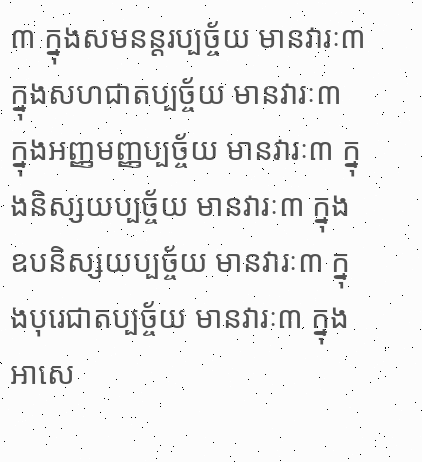៣ ក្នុងសមនន្តរប្បច្ច័យ មានវារៈ៣ ក្នុងសហជាតប្បច្ច័យ មានវារៈ៣ ក្នុងអញ្ញមញ្ញប្បច្ច័យ មានវារៈ៣ ក្នុងនិស្សយប្បច្ច័យ មានវារៈ៣ ក្នុងឧបនិស្សយប្បច្ច័យ មានវារៈ៣ ក្នុងបុរេជាតប្បច្ច័យ មានវារៈ៣ ក្នុងអាសេ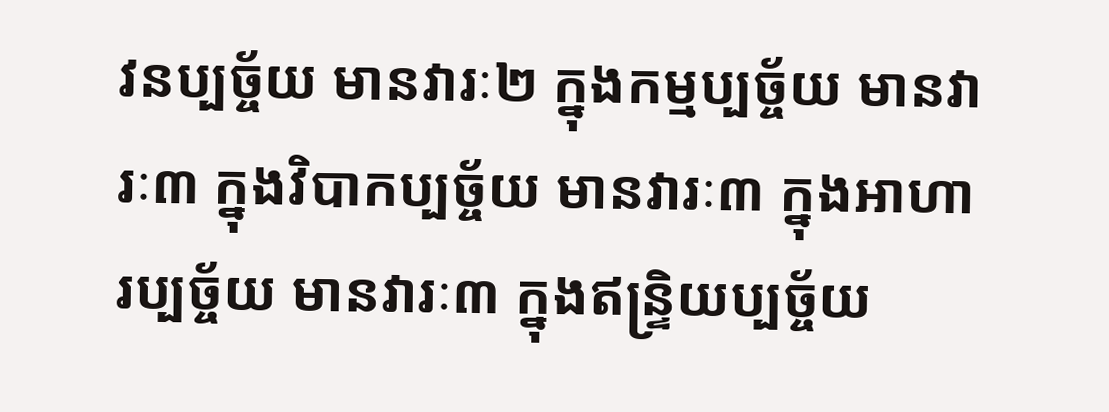វនប្បច្ច័យ មានវារៈ២ ក្នុងកម្មប្បច្ច័យ មានវារៈ៣ ក្នុងវិបាកប្បច្ច័យ មានវារៈ៣ ក្នុងអាហារប្បច្ច័យ មានវារៈ៣ ក្នុងឥន្ទ្រិយប្បច្ច័យ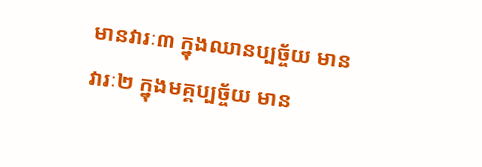មានវារៈ៣ ក្នុងឈានប្បច្ច័យ មានវារៈ២ ក្នុងមគ្គប្បច្ច័យ មាន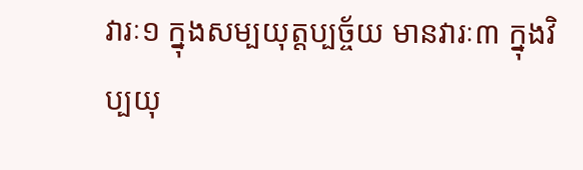វារៈ១ ក្នុងសម្បយុត្តប្បច្ច័យ មានវារៈ៣ ក្នុងវិប្បយុ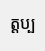ត្តប្ប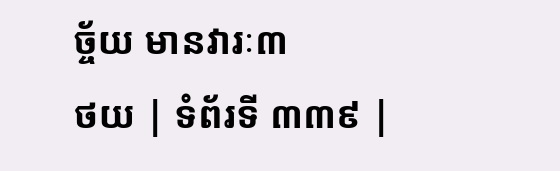ច្ច័យ មានវារៈ៣
ថយ | ទំព័រទី ៣៣៩ |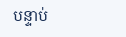បន្ទាប់